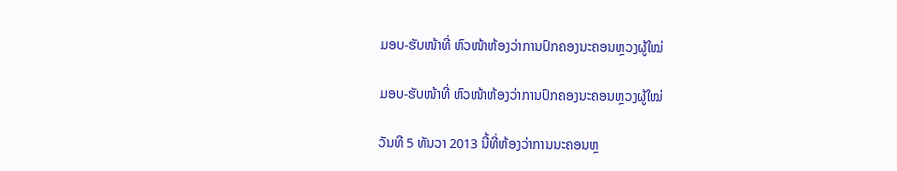ມອບ-ຮັບໜ້າທີ່ ຫົວໜ້າຫ້ອງວ່າການປົກຄອງນະຄອນຫຼວງຜູ້ໃໝ່

ມອບ-ຮັບໜ້າທີ່ ຫົວໜ້າຫ້ອງວ່າການປົກຄອງນະຄອນຫຼວງຜູ້ໃໝ່

ວັນທີ 5 ທັນວາ 2013 ນີ້ທີ່ຫ້ອງວ່າການນະຄອນຫຼ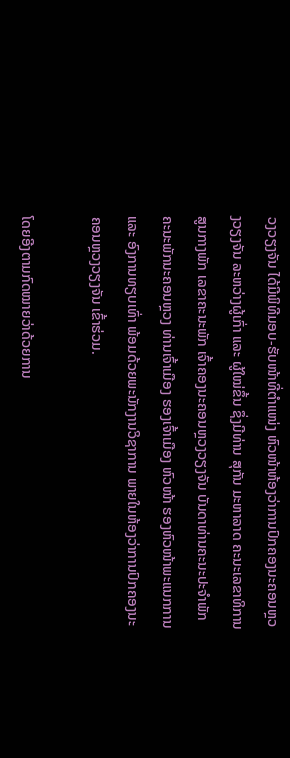ວງວຽງຈັນ ໄດ້ມີພິທີມອບ-ຮັບໜ້າທີ່ຕຳແໜ່ງ ຫົວໜ້າຫ້ອງວ່າການປົກຄອງນະຄອນຫຼວງວຽງຈັນ ລະຫວ່າງຜູ້ເກົ່າ ແລະ ຜູ້ໃໝ່ຂຶ້ນ ຊຶ່ງມີທ່ານ ສຸກັນ ມະຫາລາດ ຄະນະເລຂາທິການສູນກາງພັກ ເລຂາຄະນະພັກ ເຈົ້າຄອງນະຄອນຫຼວງວຽງຈັນ ບັນດາທ່ານຄະນະປະຈຳພັກ ຄະນະພັກນະຄອນຫຼວງ ທ່ານເຈົ້າເມືອງ ຮອງເຈົ້າເມືອງ ຫົວໜ້າ ຮອງຫົວໜ້າພະແນກການ ແລະ ອົງການທຽບເທົ່າ ພ້ອມດ້ວຍພະນັກງານວິຊາການ ພາຍໃນຫ້ອງວ່າການປົກຄອງນະຄອນຫຼວງວຽງຈັນ ເຂົ້າຮ່ວມ.

ໂດຍອີງຕາມກົດໝາຍວ່າດ້ວຍການ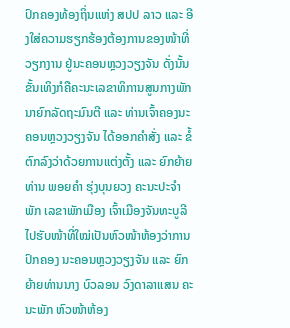ປົກຄອງທ້ອງຖິ່ນແຫ່ງ ສປປ ລາວ ແລະ ອີງໃສ່ຄວາມຮຽກຮ້ອງຕ້ອງການຂອງໜ້າທີ່ວຽກງານ ຢູ່ນະຄອນຫຼວງວຽງຈັນ ດັ່ງນັ້ນ ຂັ້ນເທິງກໍຄືຄະນະເລຂາທິການສູນກາງພັກ ນາຍົກລັດຖະມົນຕີ ແລະ ທ່ານເຈົ້າຄອງນະຄອນຫຼວງວຽງຈັນ ໄດ້ອອກຄຳສັ່ງ ແລະ ຂໍ້ຕົກລົງວ່າດ້ວຍການແຕ່ງຕັ້ງ ແລະ ຍົກຍ້າຍ ທ່ານ ພອຍຄຳ ຮຸ່ງບຸນຍວງ ຄະນະປະຈຳພັກ ເລຂາພັກເມືອງ ເຈົ້າເມືອງຈັນທະບູລີ ໄປຮັບໜ້າທີ່ໃໝ່ເປັນຫົວໜ້າຫ້ອງວ່າການປົກຄອງ ນະຄອນຫຼວງວຽງຈັນ ແລະ ຍົກຍ້າຍທ່ານນາງ ບົວລອນ ວົງດາລາແສນ ຄະນະພັກ ຫົວໜ້າຫ້ອງ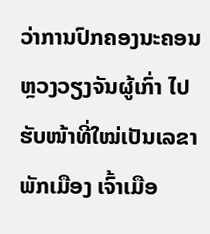ວ່າການປົກຄອງນະຄອນຫຼວງວຽງຈັນຜູ້ເກົ່າ ໄປຮັບໜ້າທີ່ໃໝ່ເປັນເລຂາພັກເມືອງ ເຈົ້າເມືອ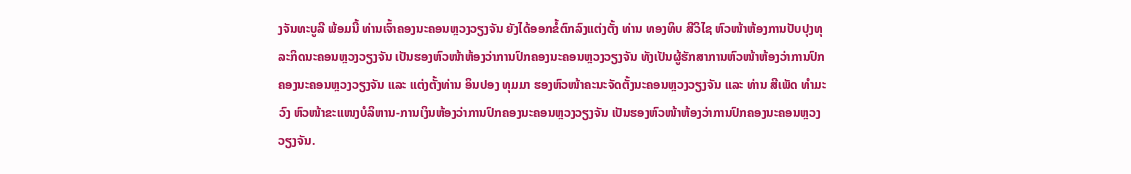ງຈັນທະບູລີ ພ້ອມນີ້ ທ່ານເຈົ້າຄອງນະຄອນຫຼວງວຽງຈັນ ຍັງໄດ້ອອກຂໍ້ຕົກລົງແຕ່ງຕັ້ງ ທ່ານ ທອງທິບ ສີວິໄຊ ຫົວໜ້າຫ້ອງການປັບປຸງທຸລະກິດນະຄອນຫຼວງວຽງຈັນ ເປັນຮອງຫົວໜ້າຫ້ອງວ່າການປົກຄອງນະຄອນຫຼວງວຽງຈັນ ທັງເປັນຜູ້ຮັກສາການຫົວໜ້າຫ້ອງວ່າການປົກຄອງນະຄອນຫຼວງວຽງຈັນ ແລະ ແຕ່ງຕັ້ງທ່ານ ອິນປອງ ທຸມມາ ຮອງຫົວໜ້າຄະນະຈັດຕັ້ງນະຄອນຫຼວງວຽງຈັນ ແລະ ທ່ານ ສີເພັດ ທຳມະວົງ ຫົວໜ້າຂະແໜງບໍລິຫານ-ການເງິນຫ້ອງວ່າການປົກຄອງນະຄອນຫຼວງວຽງຈັນ ເປັນຮອງຫົວໜ້າຫ້ອງວ່າການປົກຄອງນະຄອນຫຼວງວຽງຈັນ.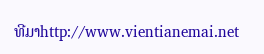ທີມາhttp://www.vientianemai.net